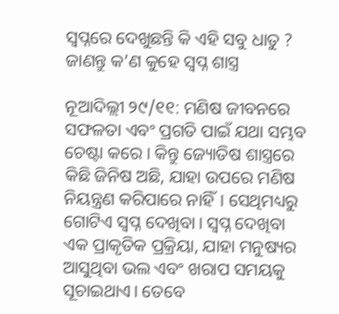ସ୍ୱପ୍ନରେ ଦେଖୁଛନ୍ତି କି ଏହି ସବୁ ଧାତୁ ? ଜାଣନ୍ତୁ କ’ଣ କୁହେ ସ୍ୱପ୍ନ ଶାସ୍ତ୍ର

ନୂଆଦିଲ୍ଲୀ ୨୯/୧୧: ମଣିଷ ଜୀବନରେ ସଫଳତା ଏବଂ ପ୍ରଗତି ପାଇଁ ଯଥା ସମ୍ଭବ ଚେଷ୍ଟା କରେ। କିନ୍ତୁ ଜ୍ୟୋତିଷ ଶାସ୍ତ୍ରରେ କିଛି ଜିନିଷ ଅଛି, ଯାହା ଉପରେ ମଣିଷ ନିୟନ୍ତ୍ରଣ କରିପାରେ ନାହିଁ। ସେଥିମଧ୍ୟରୁ ଗୋଟିଏ ସ୍ୱପ୍ନ ଦେଖିବା। ସ୍ୱପ୍ନ ଦେଖିବା ଏକ ପ୍ରାକୃତିକ ପ୍ରକ୍ରିୟା, ଯାହା ମନୁଷ୍ୟର ଆସୁଥିବା ଭଲ ଏବଂ ଖରାପ ସମୟକୁ ସୂଚାଇଥାଏ। ତେବେ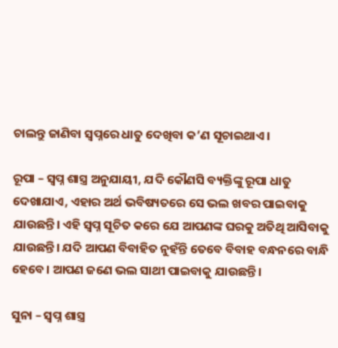ଚାଲନ୍ତୁ ଜାଣିବା ସ୍ୱପ୍ନରେ ଧାତୁ ଦେଖିବା କ’ଣ ସୂଚାଇଥାଏ।

ରୂପା – ସ୍ୱପ୍ନ ଶାସ୍ତ୍ର ଅନୁଯାୟୀ, ଯଦି କୌଣସି ବ୍ୟକ୍ତିଙ୍କୁ ରୂପା ଧାତୁ ଦେଖାଯାଏ, ଏହାର ଅର୍ଥ ଭବିଷ୍ୟତରେ ସେ ଭଲ ଖବର ପାଇବାକୁ ଯାଉଛନ୍ତି। ଏହି ସ୍ୱପ୍ନ ସୂଚିତ କରେ ଯେ ଆପଣଙ୍କ ଘରକୁ ଅତିଥି ଆସିବାକୁ ଯାଉଛନ୍ତି। ଯଦି ଆପଣ ବିବାହିତ ନୁହଁନ୍ତି ତେବେ ବିବାହ ବନ୍ଧନରେ ବାନ୍ଧି ହେବେ। ଆପଣ ଜଣେ ଭଲ ସାଥୀ ପାଇବାକୁ ଯାଉଛନ୍ତି।

ସୁନା – ସ୍ୱପ୍ନ ଶାସ୍ତ୍ର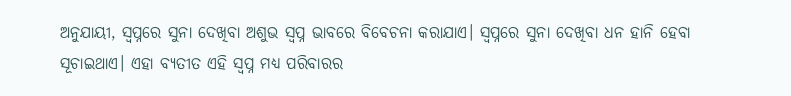ଅନୁଯାୟୀ, ସ୍ୱପ୍ନରେ ସୁନା ଦେଖିବା ଅଶୁଭ ସ୍ୱପ୍ନ ଭାବରେ ବିବେଚନା କରାଯାଏ। ସ୍ୱପ୍ନରେ ସୁନା ଦେଖିବା ଧନ ହାନି ହେବା ସୂଚାଇଥାଏ। ଏହା ବ୍ୟତୀତ ଏହି ସ୍ୱପ୍ନ ମଧ୍ୟ ପରିବାରର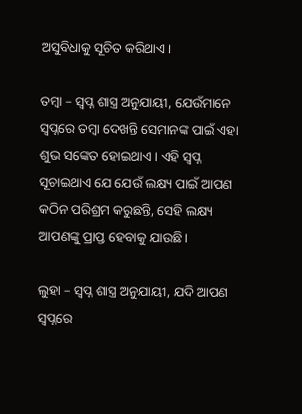ଅସୁବିଧାକୁ ସୂଚିତ କରିଥାଏ।

ତମ୍ବା – ସ୍ୱପ୍ନ ଶାସ୍ତ୍ର ଅନୁଯାୟୀ, ଯେଉଁମାନେ ସ୍ୱପ୍ନରେ ତମ୍ବା ଦେଖନ୍ତି ସେମାନଙ୍କ ପାଇଁ ଏହା ଶୁଭ ସଙ୍କେତ ହୋଇଥାଏ। ଏହି ସ୍ୱପ୍ନ ସୂଚାଇଥାଏ ଯେ ଯେଉଁ ଲକ୍ଷ୍ୟ ପାଇଁ ଆପଣ କଠିନ ପରିଶ୍ରମ କରୁଛନ୍ତି, ସେହି ଲକ୍ଷ୍ୟ ଆପଣଙ୍କୁ ପ୍ରାପ୍ତ ହେବାକୁ ଯାଉଛି।

ଲୁହା – ସ୍ୱପ୍ନ ଶାସ୍ତ୍ର ଅନୁଯାୟୀ, ଯଦି ଆପଣ ସ୍ୱପ୍ନରେ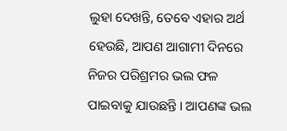ଲୁହା ଦେଖନ୍ତି, ତେବେ ଏହାର ଅର୍ଥ ହେଉଛି, ଆପଣ ଆଗାମୀ ଦିନରେ ନିଜର ପରିଶ୍ରମର ଭଲ ଫଳ ପାଇବାକୁ ଯାଉଛନ୍ତି। ଆପଣଙ୍କ ଭଲ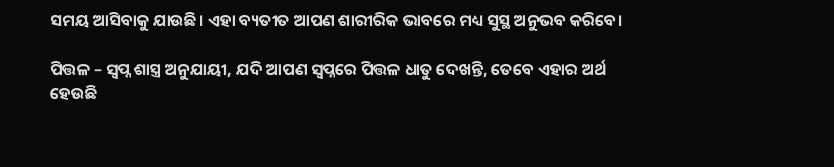ସମୟ ଆସିବାକୁ ଯାଉଛି। ଏହା ବ୍ୟତୀତ ଆପଣ ଶାରୀରିକ ଭାବରେ ମଧ୍ୟ ସୁସ୍ଥ ଅନୁଭବ କରିବେ।

ପିତ୍ତଳ – ସ୍ୱପ୍ନ ଶାସ୍ତ୍ର ଅନୁଯାୟୀ, ଯଦି ଆପଣ ସ୍ୱପ୍ନରେ ପିତ୍ତଳ ଧାତୁ ଦେଖନ୍ତି, ତେବେ ଏହାର ଅର୍ଥ ହେଉଛି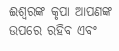ଈଶ୍ବରଙ୍କ କୃପା ଆପଣଙ୍କ ଉପରେ ରହିବ ଏବଂ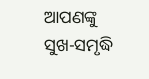ଆପଣଙ୍କୁ ସୁଖ-ସମୃଦ୍ଧି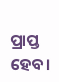ପ୍ରାପ୍ତ ହେବ।